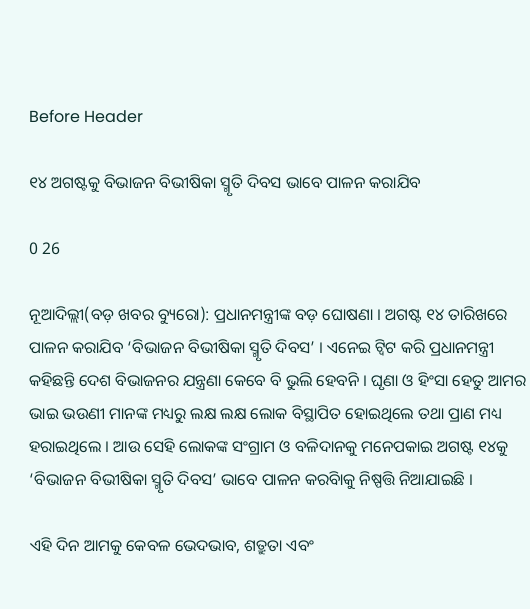Before Header

୧୪ ଅଗଷ୍ଟକୁ ବିଭାଜନ ବିଭୀଷିକା ସ୍ମୃତି ଦିବସ ଭାବେ ପାଳନ କରାଯିବ

0 26

ନୂଆଦିଲ୍ଲୀ(ବଡ଼ ଖବର ବ୍ୟୁରୋ): ପ୍ରଧାନମନ୍ତ୍ରୀଙ୍କ ବଡ଼ ଘୋଷଣା । ଅଗଷ୍ଟ ୧୪ ତାରିଖରେ ପାଳନ କରାଯିବ ‘ବିଭାଜନ ବିଭୀଷିକା ସ୍ମୃତି ଦିବସ’ । ଏନେଇ ଟ୍ୱିଟ କରି ପ୍ରଧାନମନ୍ତ୍ରୀ କହିଛନ୍ତି ଦେଶ ବିଭାଜନର ଯନ୍ତ୍ରଣା କେବେ ବି ଭୁଲି ହେବନି । ଘୃଣା ଓ ହିଂସା ହେତୁ ଆମର ଭାଇ ଭଉଣୀ ମାନଙ୍କ ମଧ୍ୟରୁ ଲକ୍ଷ ଲକ୍ଷ ଲୋକ ବିସ୍ଥାପିତ ହୋଇଥିଲେ ତଥା ପ୍ରାଣ ମଧ୍ୟ ହରାଇଥିଲେ । ଆଉ ସେହି ଲୋକଙ୍କ ସଂଗ୍ରାମ ଓ ବଳିଦାନକୁ ମନେପକାଇ ଅଗଷ୍ଟ ୧୪କୁ ‘ବିଭାଜନ ବିଭୀଷିକା ସ୍ମୃତି ଦିବସ’ ଭାବେ ପାଳନ କରବିାକୁ ନିଷ୍ପତ୍ତି ନିଆଯାଇଛି ।

ଏହି ଦିନ ଆମକୁ କେବଳ ଭେଦଭାବ, ଶତ୍ରୁତା ଏବଂ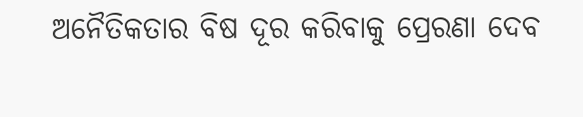ଅନୈତିକତାର ବିଷ ଦୂର କରିବାକୁ ପ୍ରେରଣା ଦେବ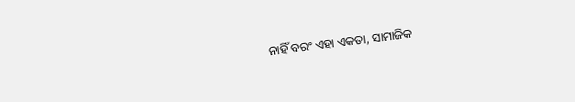ନାହିଁ ବରଂ ଏହା ଏକତା, ସାମାଜିକ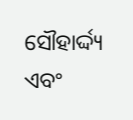ସୌହାର୍ଦ୍ଦ୍ୟ ଏବଂ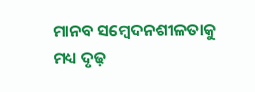ମାନବ ସମ୍ବେଦନଶୀଳତାକୁ ମଧ୍ୟ ଦୃଢ଼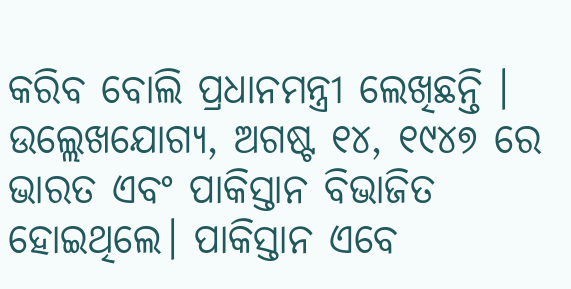କରିବ ବୋଲି ପ୍ରଧାନମନ୍ତ୍ରୀ ଲେଖିଛନ୍ତି । ଉଲ୍ଲେଖଯୋଗ୍ୟ, ଅଗଷ୍ଟ ୧୪, ୧୯୪୭ ରେ ଭାରତ ଏବଂ ପାକିସ୍ତାନ ବିଭାଜିତ ହୋଇଥିଲେ। ପାକିସ୍ତାନ ଏବେ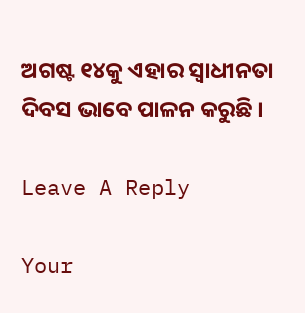ଅଗଷ୍ଟ ୧୪କୁ ଏହାର ସ୍ୱାଧୀନତା ଦିବସ ଭାବେ ପାଳନ କରୁଛି ।

Leave A Reply

Your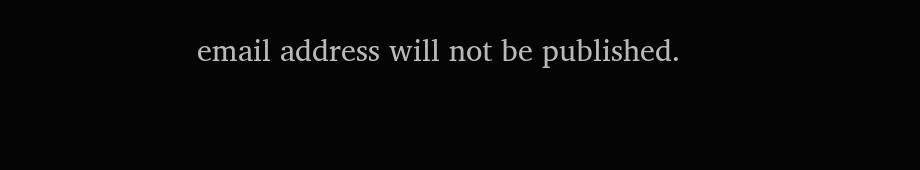email address will not be published.